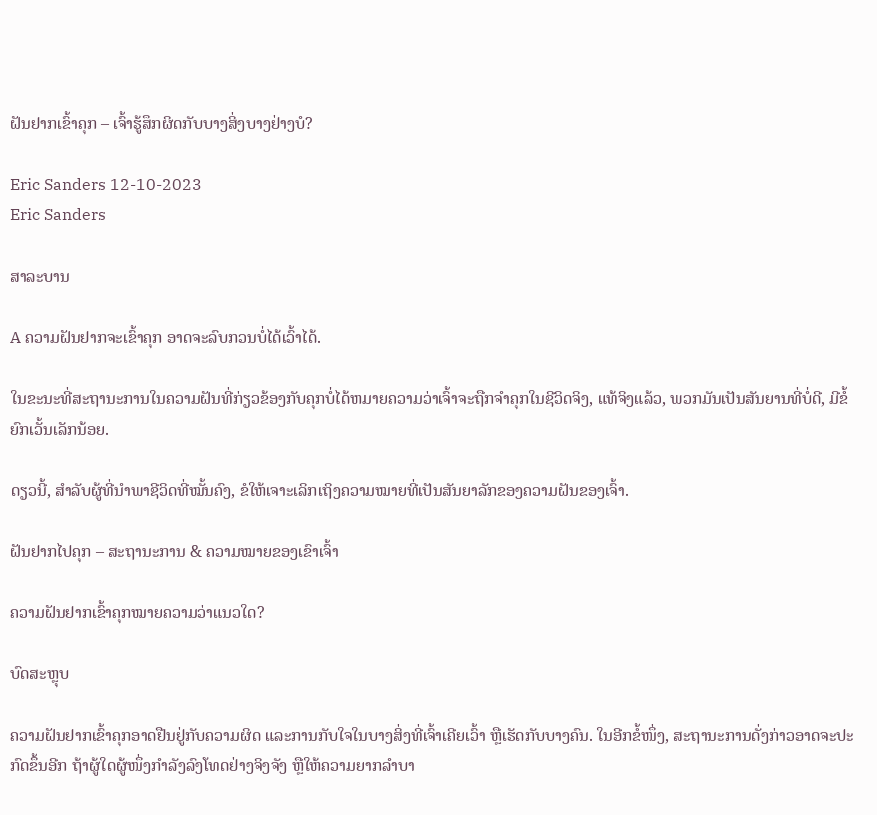ຝັນຢາກເຂົ້າຄຸກ – ເຈົ້າຮູ້ສຶກຜິດກັບບາງສິ່ງບາງຢ່າງບໍ?

Eric Sanders 12-10-2023
Eric Sanders

ສາລະບານ

A ຄວາມຝັນຢາກຈະເຂົ້າຄຸກ ອາດຈະລົບກວນບໍ່ໄດ້ເວົ້າໄດ້.

ໃນຂະນະທີ່ສະຖານະການໃນຄວາມຝັນທີ່ກ່ຽວຂ້ອງກັບຄຸກບໍ່ໄດ້ຫມາຍຄວາມວ່າເຈົ້າຈະຖືກຈໍາຄຸກໃນຊີວິດຈິງ, ແທ້ຈິງແລ້ວ, ພວກມັນເປັນສັນຍານທີ່ບໍ່ດີ, ມີຂໍ້ຍົກເວັ້ນເລັກນ້ອຍ.

ດຽວນີ້, ສຳລັບຜູ້ທີ່ນຳພາຊີວິດທີ່ໝັ້ນຄົງ, ຂໍໃຫ້ເຈາະເລິກເຖິງຄວາມໝາຍທີ່ເປັນສັນຍາລັກຂອງຄວາມຝັນຂອງເຈົ້າ.

ຝັນຢາກໄປຄຸກ – ສະຖານະການ & ຄວາມໝາຍຂອງເຂົາເຈົ້າ

ຄວາມຝັນຢາກເຂົ້າຄຸກໝາຍຄວາມວ່າແນວໃດ?

ບົດສະຫຼຸບ

ຄວາມຝັນຢາກເຂົ້າຄຸກອາດຢືນຢູ່ກັບຄວາມຜິດ ແລະການກັບໃຈໃນບາງສິ່ງທີ່ເຈົ້າເຄີຍເວົ້າ ຫຼືເຮັດກັບບາງຄົນ. ໃນອີກຂໍ້ໜຶ່ງ, ສະຖານະການດັ່ງກ່າວອາດຈະປະກົດຂຶ້ນອີກ ຖ້າຜູ້ໃດຜູ້ໜຶ່ງກຳລັງລົງໂທດຢ່າງຈິງຈັງ ຫຼືໃຫ້ຄວາມຍາກລຳບາ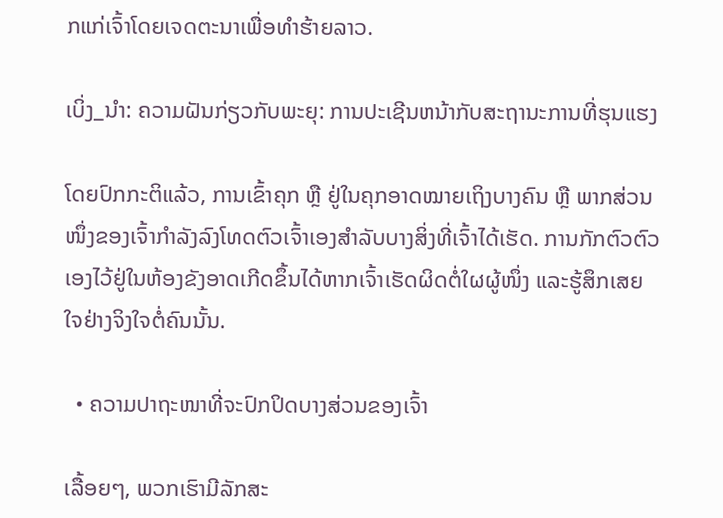ກແກ່ເຈົ້າໂດຍເຈດຕະນາເພື່ອທຳຮ້າຍລາວ.

ເບິ່ງ_ນຳ: ຄວາມຝັນກ່ຽວກັບພະຍຸ: ການປະເຊີນຫນ້າກັບສະຖານະການທີ່ຮຸນແຮງ

ໂດຍປົກກະຕິແລ້ວ, ການເຂົ້າຄຸກ ຫຼື ຢູ່ໃນຄຸກອາດໝາຍເຖິງບາງຄົນ ຫຼື ພາກສ່ວນໜຶ່ງຂອງເຈົ້າກຳລັງລົງໂທດຕົວເຈົ້າເອງສຳລັບບາງສິ່ງທີ່ເຈົ້າໄດ້ເຮັດ. ການກັກຕົວຕົວເອງໄວ້ຢູ່ໃນຫ້ອງຂັງອາດເກີດຂຶ້ນໄດ້ຫາກເຈົ້າເຮັດຜິດຕໍ່ໃຜຜູ້ໜຶ່ງ ແລະຮູ້ສຶກເສຍໃຈຢ່າງຈິງໃຈຕໍ່ຄົນນັ້ນ.

  • ຄວາມປາຖະໜາທີ່ຈະປົກປິດບາງສ່ວນຂອງເຈົ້າ

ເລື້ອຍໆ, ພວກເຮົາມີລັກສະ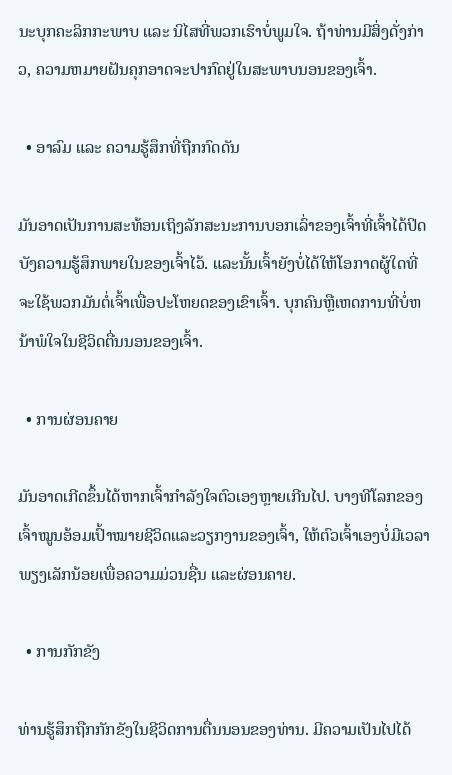ນະບຸກຄະລິກກະພາບ ແລະ ນິໄສທີ່ພວກເຮົາບໍ່ພູມໃຈ. ຖ້າທ່ານມີສິ່ງດັ່ງກ່າວ, ຄວາມຫມາຍຝັນຄຸກອາດຈະປາກົດຢູ່ໃນສະພາບນອນຂອງເຈົ້າ.

  • ອາລົມ ແລະ ຄວາມຮູ້ສຶກທີ່ຖືກກົດດັນ

ມັນອາດເປັນການສະທ້ອນເຖິງລັກສະນະການບອກເລົ່າຂອງເຈົ້າທີ່ເຈົ້າໄດ້ປິດບັງຄວາມຮູ້ສຶກພາຍໃນຂອງເຈົ້າໄວ້. ແລະນັ້ນເຈົ້າຍັງບໍ່ໄດ້ໃຫ້ໂອກາດຜູ້ໃດທີ່ຈະໃຊ້ພວກມັນຕໍ່ເຈົ້າເພື່ອປະໂຫຍດຂອງເຂົາເຈົ້າ. ບຸກຄົນຫຼືເຫດການທີ່ບໍ່ຫນ້າພໍໃຈໃນຊີວິດຕື່ນນອນຂອງເຈົ້າ.

  • ການຜ່ອນຄາຍ

ມັນອາດເກີດຂຶ້ນໄດ້ຫາກເຈົ້າກຳລັງໃຈຕົວເອງຫຼາຍເກີນໄປ. ບາງທີໂລກຂອງເຈົ້າໝູນອ້ອມເປົ້າໝາຍຊີວິດແລະວຽກງານຂອງເຈົ້າ, ໃຫ້ຕົວເຈົ້າເອງບໍ່ມີເວລາພຽງເລັກນ້ອຍເພື່ອຄວາມມ່ວນຊື່ນ ແລະຜ່ອນຄາຍ.

  • ການກັກຂັງ

ທ່ານຮູ້ສຶກຖືກກັກຂັງໃນຊີວິດການຕື່ນນອນຂອງທ່ານ. ມີຄວາມເປັນໄປໄດ້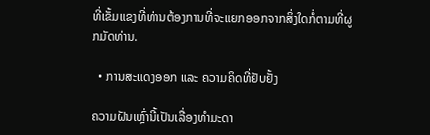ທີ່ເຂັ້ມແຂງທີ່ທ່ານຕ້ອງການທີ່ຈະແຍກອອກຈາກສິ່ງໃດກໍ່ຕາມທີ່ຜູກມັດທ່ານ.

  • ການສະແດງອອກ ແລະ ຄວາມຄິດທີ່ຢັບຢັ້ງ

ຄວາມຝັນເຫຼົ່ານີ້ເປັນເລື່ອງທຳມະດາ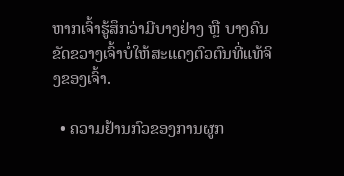ຫາກເຈົ້າຮູ້ສຶກວ່າມີບາງຢ່າງ ຫຼື ບາງຄົນຂັດຂວາງເຈົ້າບໍ່ໃຫ້ສະແດງຕົວຕົນທີ່ແທ້ຈິງຂອງເຈົ້າ.

  • ຄວາມຢ້ານກົວຂອງການຜູກ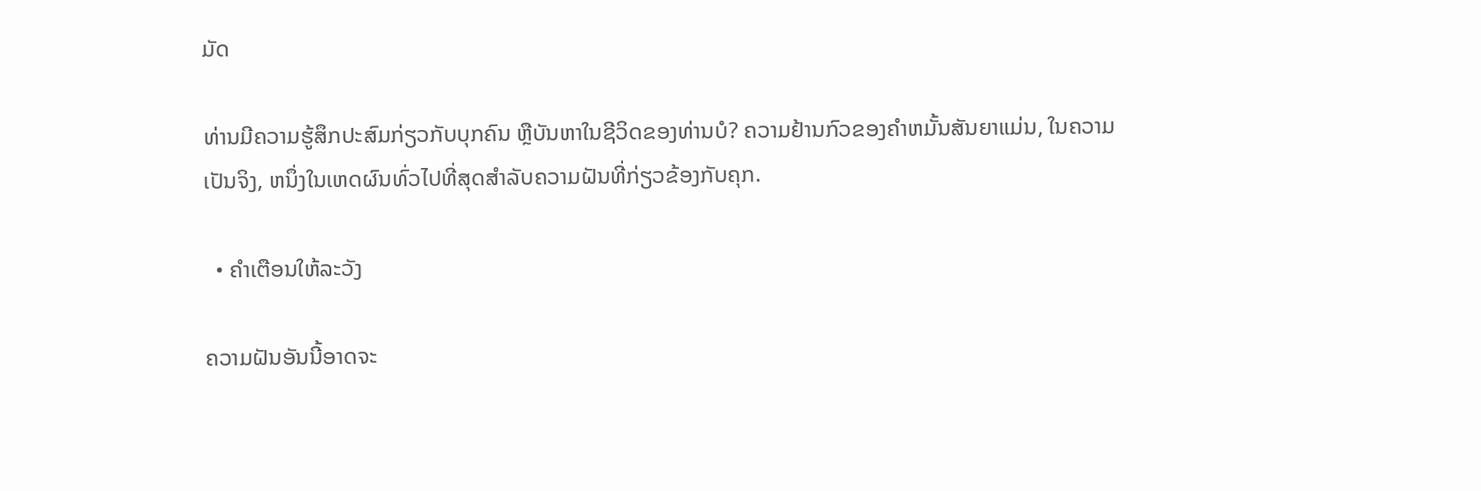ມັດ

ທ່ານມີຄວາມຮູ້ສຶກປະສົມກ່ຽວກັບບຸກຄົນ ຫຼືບັນຫາໃນຊີວິດຂອງທ່ານບໍ? ຄວາມຢ້ານກົວຂອງຄໍາຫມັ້ນສັນຍາແມ່ນ, ໃນຄວາມເປັນຈິງ, ຫນຶ່ງໃນເຫດຜົນທົ່ວໄປທີ່ສຸດສໍາລັບຄວາມຝັນທີ່ກ່ຽວຂ້ອງກັບຄຸກ.

  • ຄຳເຕືອນໃຫ້ລະວັງ

ຄວາມຝັນອັນນີ້ອາດຈະ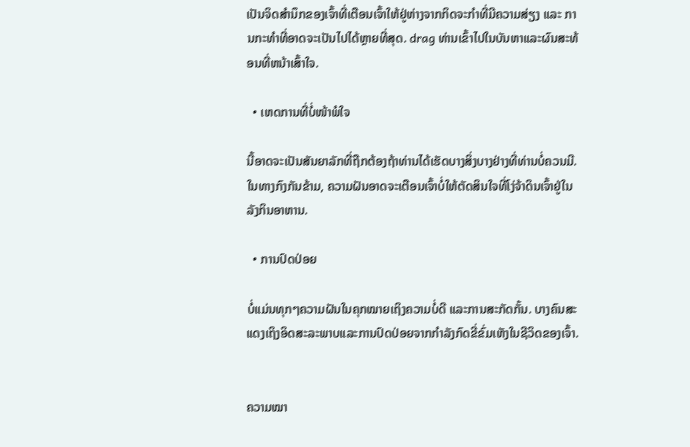ເປັນຈິດສຳນຶກຂອງເຈົ້າທີ່ເຕືອນເຈົ້າໃຫ້ຢູ່ຫ່າງຈາກກິດຈະກຳທີ່ມີຄວາມສ່ຽງ ແລະ ການກະທຳທີ່ອາດຈະເປັນໄປໄດ້ຫຼາຍທີ່ສຸດ. drag ທ່ານເຂົ້າໄປໃນບັນຫາແລະຜົນສະທ້ອນທີ່ຫນ້າເສົ້າໃຈ.

  • ເຫດການທີ່ບໍ່ໜ້າພໍໃຈ

ນີ້ອາດຈະເປັນສັນຍາລັກທີ່ຖືກຕ້ອງຖ້າທ່ານໄດ້ເຮັດບາງສິ່ງບາງຢ່າງທີ່ທ່ານບໍ່ຄວນມີ. ໃນທາງກົງກັນຂ້າມ, ຄວາມຝັນອາດຈະເຕືອນເຈົ້າບໍ່ໃຫ້ຕັດສິນໃຈທີ່ໂງ່ຈ້າດິນເຈົ້າຢູ່ໃນລັງກິນອາຫານ.

  • ການປົດປ່ອຍ

ບໍ່ແມ່ນທຸກໆຄວາມຝັນໃນຄຸກໝາຍເຖິງຄວາມບໍ່ດີ ແລະການສະກັດກັ້ນ. ບາງຄົນສະແດງເຖິງອິດສະລະພາບແລະການປົດປ່ອຍຈາກກໍາລັງກົດຂີ່ຂົ່ມເຫັງໃນຊີວິດຂອງເຈົ້າ.


ຄວາມໝາ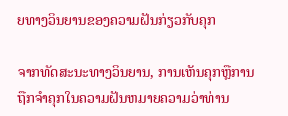ຍທາງວິນຍານຂອງຄວາມຝັນກ່ຽວກັບຄຸກ

ຈາກທັດສະນະທາງວິນຍານ, ການເຫັນຄຸກຫຼືການຖືກຈໍາຄຸກໃນຄວາມຝັນຫມາຍຄວາມວ່າທ່ານ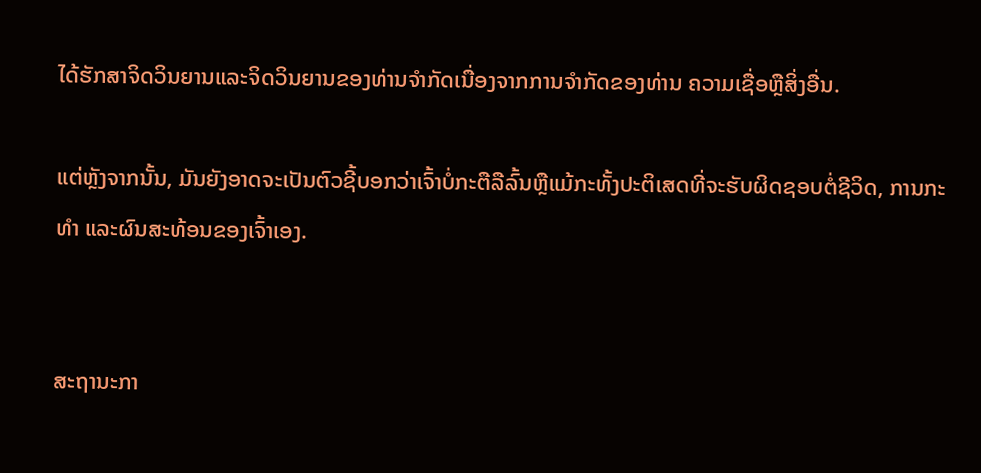ໄດ້ຮັກສາຈິດວິນຍານແລະຈິດວິນຍານຂອງທ່ານຈໍາກັດເນື່ອງຈາກການຈໍາກັດຂອງທ່ານ ຄວາມເຊື່ອຫຼືສິ່ງອື່ນ.

ແຕ່ຫຼັງຈາກນັ້ນ, ມັນຍັງອາດຈະເປັນຕົວຊີ້ບອກວ່າເຈົ້າບໍ່ກະຕືລືລົ້ນຫຼືແມ້ກະທັ້ງປະຕິເສດທີ່ຈະຮັບຜິດຊອບຕໍ່ຊີວິດ, ການກະ ທຳ ແລະຜົນສະທ້ອນຂອງເຈົ້າເອງ.


ສະຖານະກາ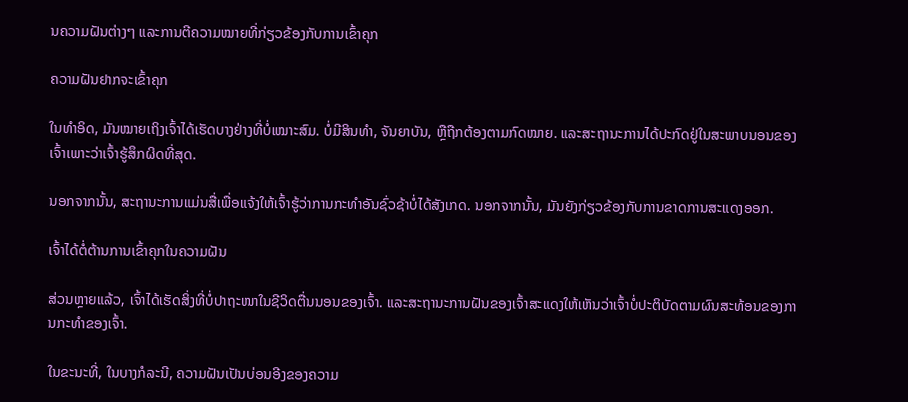ນຄວາມຝັນຕ່າງໆ ແລະການຕີຄວາມໝາຍທີ່ກ່ຽວຂ້ອງກັບການເຂົ້າຄຸກ

ຄວາມຝັນຢາກຈະເຂົ້າຄຸກ

ໃນທຳອິດ, ມັນໝາຍເຖິງເຈົ້າໄດ້ເຮັດບາງຢ່າງທີ່ບໍ່ເໝາະສົມ. ບໍ່ມີສິນທຳ, ຈັນຍາບັນ, ຫຼືຖືກຕ້ອງຕາມກົດໝາຍ. ແລະສະຖານະການໄດ້ປະກົດຢູ່ໃນສະພາບນອນຂອງເຈົ້າເພາະວ່າເຈົ້າຮູ້ສຶກຜິດທີ່ສຸດ.

ນອກຈາກນັ້ນ, ສະຖານະການແມ່ນສື່ເພື່ອແຈ້ງໃຫ້ເຈົ້າຮູ້ວ່າການກະທຳອັນຊົ່ວຊ້າບໍ່ໄດ້ສັງເກດ. ນອກຈາກນັ້ນ, ມັນຍັງກ່ຽວຂ້ອງກັບການຂາດການສະແດງອອກ.

ເຈົ້າໄດ້ຕໍ່ຕ້ານການເຂົ້າຄຸກໃນຄວາມຝັນ

ສ່ວນຫຼາຍແລ້ວ, ເຈົ້າໄດ້ເຮັດສິ່ງທີ່ບໍ່ປາຖະໜາໃນຊີວິດຕື່ນນອນຂອງເຈົ້າ. ແລະສະຖານະການຝັນຂອງເຈົ້າສະແດງໃຫ້ເຫັນວ່າເຈົ້າບໍ່ປະຕິບັດຕາມຜົນສະທ້ອນຂອງການກະທໍາຂອງເຈົ້າ.

ໃນຂະນະທີ່, ໃນບາງກໍລະນີ, ຄວາມຝັນເປັນບ່ອນອີງຂອງຄວາມ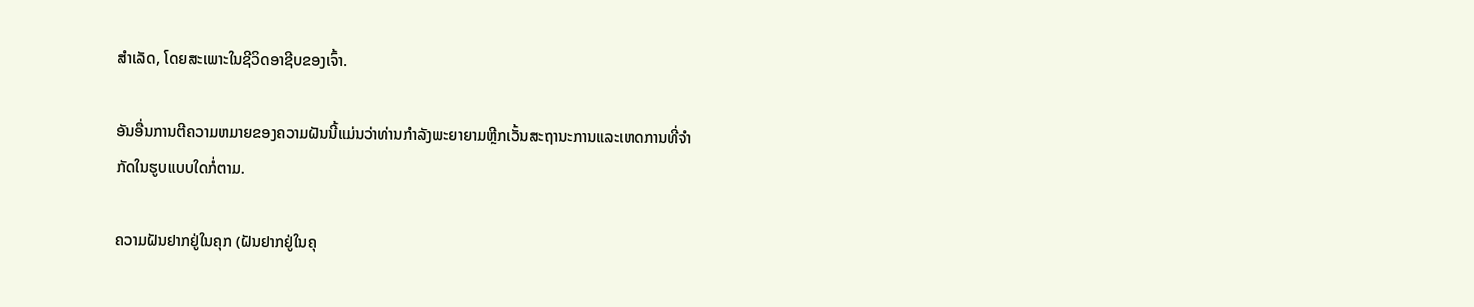ສໍາເລັດ, ໂດຍສະເພາະໃນຊີວິດອາຊີບຂອງເຈົ້າ.

ອັນອື່ນການຕີຄວາມຫມາຍຂອງຄວາມຝັນນີ້ແມ່ນວ່າທ່ານກໍາລັງພະຍາຍາມຫຼີກເວັ້ນສະຖານະການແລະເຫດການທີ່ຈໍາກັດໃນຮູບແບບໃດກໍ່ຕາມ.

ຄວາມຝັນຢາກຢູ່ໃນຄຸກ (ຝັນຢາກຢູ່ໃນຄຸ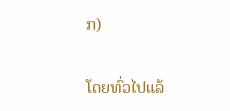ກ)

ໂດຍທົ່ວໄປແລ້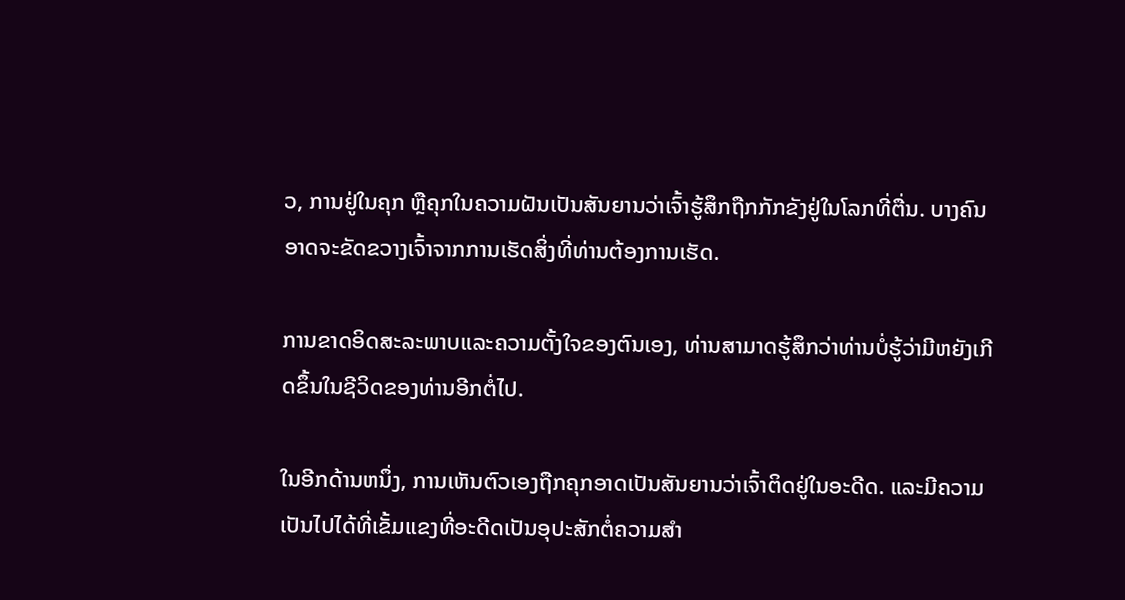ວ, ການຢູ່ໃນຄຸກ ຫຼືຄຸກໃນຄວາມຝັນເປັນສັນຍານວ່າເຈົ້າຮູ້ສຶກຖືກກັກຂັງຢູ່ໃນໂລກທີ່ຕື່ນ. ບາງຄົນອາດຈະຂັດຂວາງເຈົ້າຈາກການເຮັດສິ່ງທີ່ທ່ານຕ້ອງການເຮັດ.

ການຂາດອິດສະລະພາບແລະຄວາມຕັ້ງໃຈຂອງຕົນເອງ, ທ່ານສາມາດຮູ້ສຶກວ່າທ່ານບໍ່ຮູ້ວ່າມີຫຍັງເກີດຂຶ້ນໃນຊີວິດຂອງທ່ານອີກຕໍ່ໄປ.

ໃນອີກດ້ານຫນຶ່ງ, ການເຫັນຕົວເອງຖືກຄຸກອາດເປັນສັນຍານວ່າເຈົ້າຕິດຢູ່ໃນອະດີດ. ແລະມີຄວາມເປັນໄປໄດ້ທີ່ເຂັ້ມແຂງທີ່ອະດີດເປັນອຸປະສັກຕໍ່ຄວາມສໍາ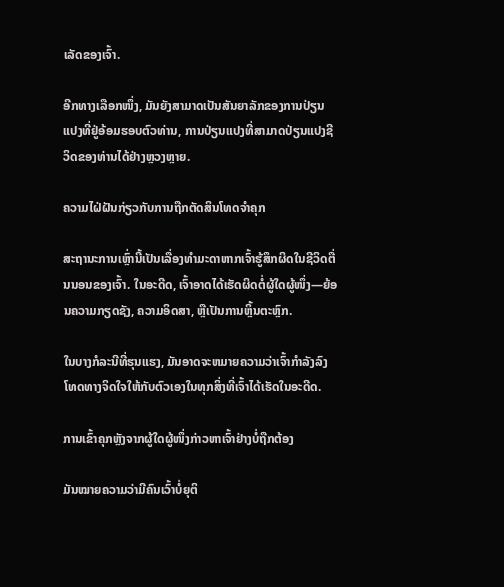ເລັດຂອງເຈົ້າ.

ອີກທາງເລືອກໜຶ່ງ, ມັນຍັງສາມາດເປັນສັນຍາລັກຂອງການປ່ຽນແປງທີ່ຢູ່ອ້ອມຮອບຕົວທ່ານ, ການປ່ຽນແປງທີ່ສາມາດປ່ຽນແປງຊີວິດຂອງທ່ານໄດ້ຢ່າງຫຼວງຫຼາຍ.

ຄວາມໄຝ່ຝັນກ່ຽວກັບການຖືກຕັດສິນໂທດຈໍາຄຸກ

ສະຖານະການເຫຼົ່ານີ້ເປັນເລື່ອງທຳມະດາຫາກເຈົ້າຮູ້ສຶກຜິດໃນຊີວິດຕື່ນນອນຂອງເຈົ້າ. ໃນອະດີດ, ເຈົ້າອາດໄດ້ເຮັດຜິດຕໍ່ຜູ້ໃດຜູ້ໜຶ່ງ—ຍ້ອນຄວາມກຽດຊັງ, ຄວາມອິດສາ, ຫຼືເປັນການຫຼິ້ນຕະຫຼົກ.

ໃນບາງກໍລະນີທີ່ຮຸນແຮງ, ມັນອາດຈະຫມາຍຄວາມວ່າເຈົ້າກໍາລັງລົງໂທດທາງຈິດໃຈໃຫ້ກັບຕົວເອງໃນທຸກສິ່ງທີ່ເຈົ້າໄດ້ເຮັດໃນອະດີດ.

ການເຂົ້າຄຸກຫຼັງຈາກຜູ້ໃດຜູ້ໜຶ່ງກ່າວຫາເຈົ້າຢ່າງບໍ່ຖືກຕ້ອງ

ມັນໝາຍຄວາມວ່າມີຄົນເວົ້າບໍ່ຍຸຕິ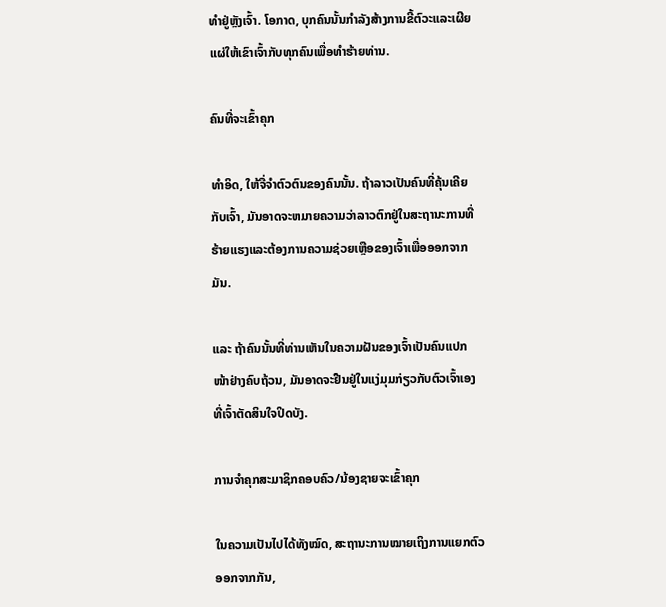ທຳຢູ່ຫຼັງເຈົ້າ. ໂອກາດ, ບຸກຄົນນັ້ນກໍາລັງສ້າງການຂີ້ຕົວະແລະເຜີຍແຜ່ໃຫ້ເຂົາເຈົ້າກັບທຸກຄົນເພື່ອທໍາຮ້າຍທ່ານ.

ຄົນທີ່ຈະເຂົ້າຄຸກ

ທຳອິດ, ໃຫ້ຈື່ຈຳຕົວຕົນຂອງຄົນນັ້ນ. ຖ້າລາວເປັນຄົນທີ່ຄຸ້ນເຄີຍກັບເຈົ້າ, ມັນອາດຈະຫມາຍຄວາມວ່າລາວຕົກຢູ່ໃນສະຖານະການທີ່ຮ້າຍແຮງແລະຕ້ອງການຄວາມຊ່ວຍເຫຼືອຂອງເຈົ້າເພື່ອອອກຈາກມັນ.

ແລະ ຖ້າຄົນນັ້ນທີ່ທ່ານເຫັນໃນຄວາມຝັນຂອງເຈົ້າເປັນຄົນແປກໜ້າຢ່າງຄົບຖ້ວນ, ມັນອາດຈະຢືນຢູ່ໃນແງ່ມຸມກ່ຽວກັບຕົວເຈົ້າເອງທີ່ເຈົ້າຕັດສິນໃຈປິດບັງ.

ການຈຳຄຸກສະມາຊິກຄອບຄົວ/ນ້ອງຊາຍຈະເຂົ້າຄຸກ

ໃນຄວາມເປັນໄປໄດ້ທັງໝົດ, ສະຖານະການໝາຍເຖິງການແຍກຕົວອອກຈາກກັນ,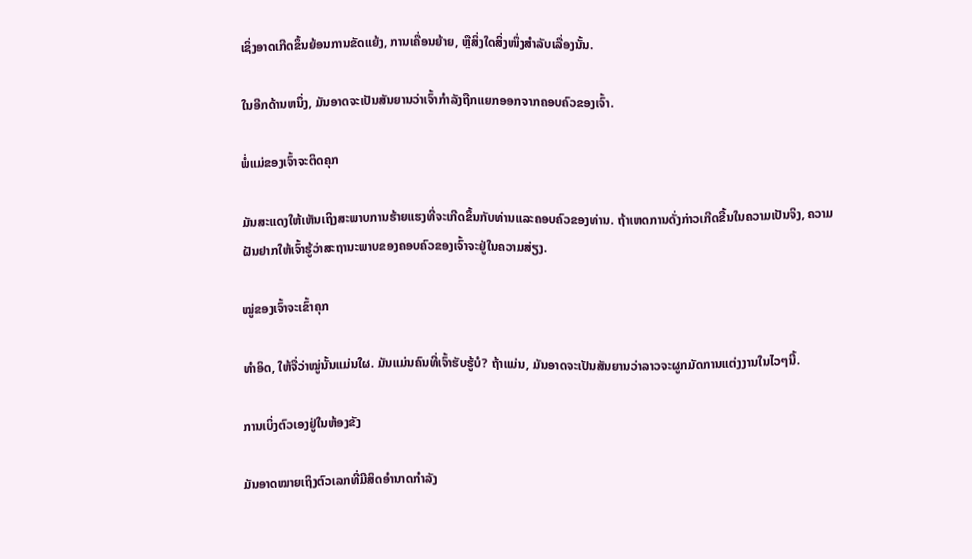ເຊິ່ງອາດເກີດຂຶ້ນຍ້ອນການຂັດແຍ້ງ, ການເຄື່ອນຍ້າຍ, ຫຼືສິ່ງໃດສິ່ງໜຶ່ງສຳລັບເລື່ອງນັ້ນ.

ໃນອີກດ້ານຫນຶ່ງ, ມັນອາດຈະເປັນສັນຍານວ່າເຈົ້າກໍາລັງຖືກແຍກອອກຈາກຄອບຄົວຂອງເຈົ້າ.

ພໍ່ແມ່ຂອງເຈົ້າຈະຕິດຄຸກ

ມັນສະແດງໃຫ້ເຫັນເຖິງສະພາບການຮ້າຍແຮງທີ່ຈະເກີດຂຶ້ນກັບທ່ານແລະຄອບຄົວຂອງທ່ານ. ຖ້າເຫດການດັ່ງກ່າວເກີດຂື້ນໃນຄວາມເປັນຈິງ, ຄວາມຝັນຢາກໃຫ້ເຈົ້າຮູ້ວ່າສະຖານະພາບຂອງຄອບຄົວຂອງເຈົ້າຈະຢູ່ໃນຄວາມສ່ຽງ.

ໝູ່ຂອງເຈົ້າຈະເຂົ້າຄຸກ

ທຳອິດ, ໃຫ້ຈື່ວ່າໝູ່ນັ້ນແມ່ນໃຜ. ມັນແມ່ນຄົນທີ່ເຈົ້າຮັບຮູ້ບໍ? ຖ້າແມ່ນ, ມັນອາດຈະເປັນສັນຍານວ່າລາວຈະຜູກມັດການແຕ່ງງານໃນໄວໆນີ້.

ການເບິ່ງຕົວເອງຢູ່ໃນຫ້ອງຂັງ

ມັນອາດໝາຍເຖິງຕົວເລກທີ່ມີສິດອຳນາດກໍາລັງ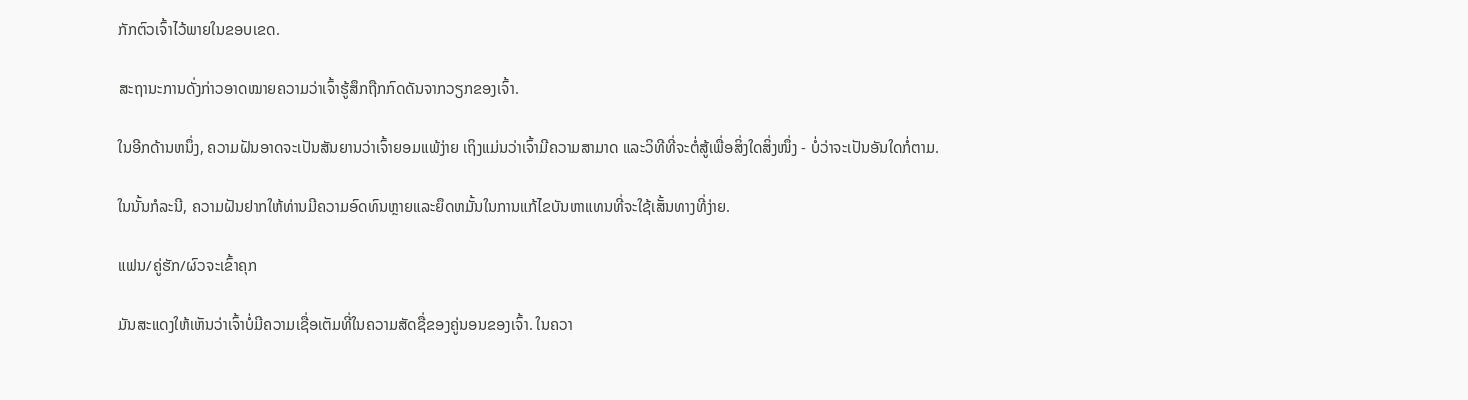ກັກຕົວເຈົ້າໄວ້ພາຍໃນຂອບເຂດ.

ສະຖານະການດັ່ງກ່າວອາດໝາຍຄວາມວ່າເຈົ້າຮູ້ສຶກຖືກກົດດັນຈາກວຽກຂອງເຈົ້າ.

ໃນອີກດ້ານຫນຶ່ງ, ຄວາມຝັນອາດຈະເປັນສັນຍານວ່າເຈົ້າຍອມແພ້ງ່າຍ ເຖິງແມ່ນວ່າເຈົ້າມີຄວາມສາມາດ ແລະວິທີທີ່ຈະຕໍ່ສູ້ເພື່ອສິ່ງໃດສິ່ງໜຶ່ງ - ບໍ່ວ່າຈະເປັນອັນໃດກໍ່ຕາມ.

ໃນນັ້ນກໍລະນີ, ຄວາມຝັນຢາກໃຫ້ທ່ານມີຄວາມອົດທົນຫຼາຍແລະຍຶດຫມັ້ນໃນການແກ້ໄຂບັນຫາແທນທີ່ຈະໃຊ້ເສັ້ນທາງທີ່ງ່າຍ.

ແຟນ/ຄູ່ຮັກ/ຜົວຈະເຂົ້າຄຸກ

ມັນສະແດງໃຫ້ເຫັນວ່າເຈົ້າບໍ່ມີຄວາມເຊື່ອເຕັມທີ່ໃນຄວາມສັດຊື່ຂອງຄູ່ນອນຂອງເຈົ້າ. ໃນຄວາ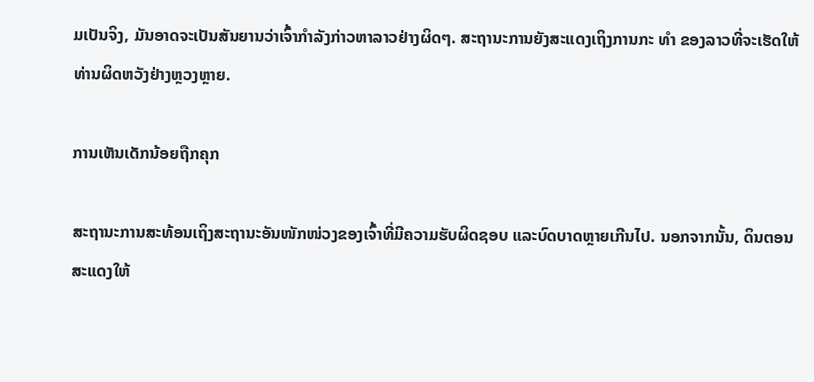ມເປັນຈິງ, ມັນອາດຈະເປັນສັນຍານວ່າເຈົ້າກໍາລັງກ່າວຫາລາວຢ່າງຜິດໆ. ສະຖານະການຍັງສະແດງເຖິງການກະ ທຳ ຂອງລາວທີ່ຈະເຮັດໃຫ້ທ່ານຜິດຫວັງຢ່າງຫຼວງຫຼາຍ.

ການເຫັນເດັກນ້ອຍຖືກຄຸກ

ສະຖານະການສະທ້ອນເຖິງສະຖານະອັນໜັກໜ່ວງຂອງເຈົ້າທີ່ມີຄວາມຮັບຜິດຊອບ ແລະບົດບາດຫຼາຍເກີນໄປ. ນອກຈາກນັ້ນ, ດິນຕອນສະແດງໃຫ້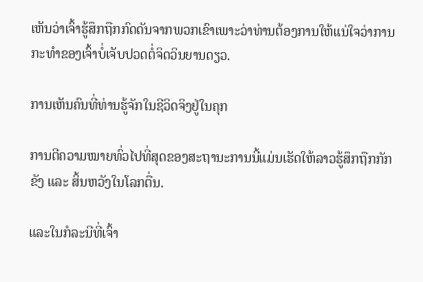ເຫັນວ່າເຈົ້າຮູ້ສຶກຖືກກົດດັນຈາກພວກເຂົາເພາະວ່າທ່ານຕ້ອງການໃຫ້ແນ່ໃຈວ່າການກະທໍາຂອງເຈົ້າບໍ່ເຈັບປວດຕໍ່ຈິດວິນຍານດຽວ.

ການເຫັນຄົນທີ່ທ່ານຮູ້ຈັກໃນຊີວິດຈິງຢູ່ໃນຄຸກ

ການຕີຄວາມໝາຍທົ່ວໄປທີ່ສຸດຂອງສະຖານະການນີ້ແມ່ນເຮັດໃຫ້ລາວຮູ້ສຶກຖືກກັກຂັງ ແລະ ສິ້ນຫວັງໃນໂລກຕື່ນ.

ແລະໃນກໍລະນີທີ່ເຈົ້າ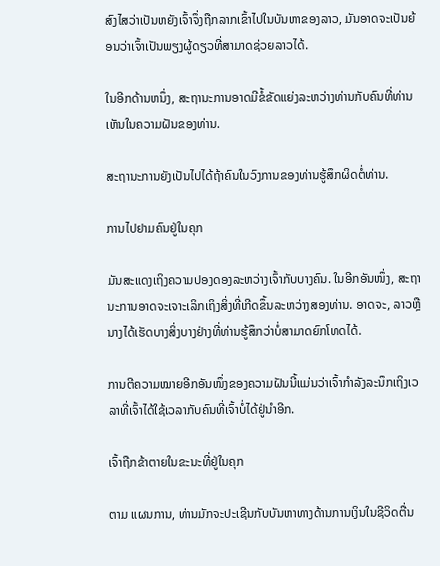ສົງໄສວ່າເປັນຫຍັງເຈົ້າຈຶ່ງຖືກລາກເຂົ້າໄປໃນບັນຫາຂອງລາວ, ມັນອາດຈະເປັນຍ້ອນວ່າເຈົ້າເປັນພຽງຜູ້ດຽວທີ່ສາມາດຊ່ວຍລາວໄດ້.

ໃນອີກດ້ານຫນຶ່ງ, ສະຖານະການອາດມີຂໍ້ຂັດແຍ່ງລະຫວ່າງທ່ານກັບຄົນທີ່ທ່ານເຫັນໃນຄວາມຝັນຂອງທ່ານ.

ສະຖານະການຍັງເປັນໄປໄດ້ຖ້າຄົນໃນວົງການຂອງທ່ານຮູ້ສຶກຜິດຕໍ່ທ່ານ.

ການໄປຢາມຄົນຢູ່ໃນຄຸກ

ມັນສະແດງເຖິງຄວາມປອງດອງລະຫວ່າງເຈົ້າກັບບາງຄົນ. ໃນອີກອັນໜຶ່ງ, ສະຖານະການອາດຈະເຈາະເລິກເຖິງສິ່ງທີ່ເກີດຂຶ້ນລະຫວ່າງສອງທ່ານ. ອາດຈະ, ລາວຫຼືນາງໄດ້ເຮັດບາງສິ່ງບາງຢ່າງທີ່ທ່ານຮູ້ສຶກວ່າບໍ່ສາມາດຍົກໂທດໄດ້.

ການຕີຄວາມໝາຍອີກອັນໜຶ່ງຂອງຄວາມຝັນນີ້ແມ່ນວ່າເຈົ້າກຳລັງລະນຶກເຖິງເວລາທີ່ເຈົ້າໄດ້ໃຊ້ເວລາກັບຄົນທີ່ເຈົ້າບໍ່ໄດ້ຢູ່ນຳອີກ.

ເຈົ້າຖືກຂ້າຕາຍໃນຂະນະທີ່ຢູ່ໃນຄຸກ

ຕາມ ແຜນການ, ທ່ານມັກຈະປະເຊີນກັບບັນຫາທາງດ້ານການເງິນໃນຊີວິດຕື່ນ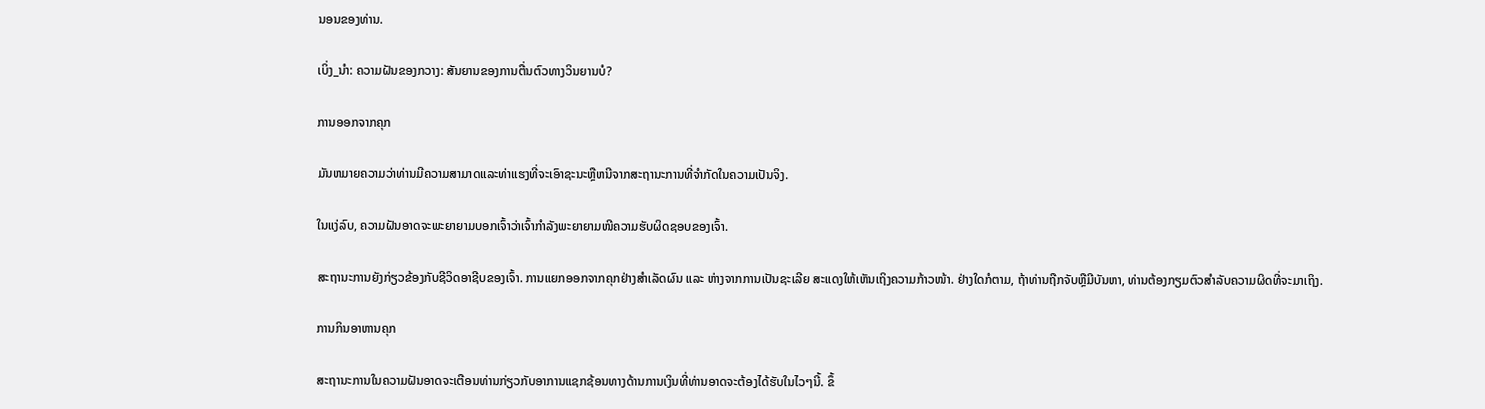ນອນຂອງທ່ານ.

ເບິ່ງ_ນຳ: ຄວາມຝັນຂອງກວາງ: ສັນຍານຂອງການຕື່ນຕົວທາງວິນຍານບໍ?

ການອອກຈາກຄຸກ

ມັນຫມາຍຄວາມວ່າທ່ານມີຄວາມສາມາດແລະທ່າແຮງທີ່ຈະເອົາຊະນະຫຼືຫນີຈາກສະຖານະການທີ່ຈໍາກັດໃນຄວາມເປັນຈິງ.

ໃນແງ່ລົບ, ຄວາມຝັນອາດຈະພະຍາຍາມບອກເຈົ້າວ່າເຈົ້າກຳລັງພະຍາຍາມໜີຄວາມຮັບຜິດຊອບຂອງເຈົ້າ.

ສະຖານະການຍັງກ່ຽວຂ້ອງກັບຊີວິດອາຊີບຂອງເຈົ້າ. ການແຍກອອກຈາກຄຸກຢ່າງສຳເລັດຜົນ ແລະ ຫ່າງຈາກການເປັນຊະເລີຍ ສະແດງໃຫ້ເຫັນເຖິງຄວາມກ້າວໜ້າ. ຢ່າງໃດກໍຕາມ, ຖ້າທ່ານຖືກຈັບຫຼືມີບັນຫາ, ທ່ານຕ້ອງກຽມຕົວສໍາລັບຄວາມຜິດທີ່ຈະມາເຖິງ.

ການກິນອາຫານຄຸກ

ສະຖານະການໃນຄວາມຝັນອາດຈະເຕືອນທ່ານກ່ຽວກັບອາການແຊກຊ້ອນທາງດ້ານການເງິນທີ່ທ່ານອາດຈະຕ້ອງໄດ້ຮັບໃນໄວໆນີ້. ຂຶ້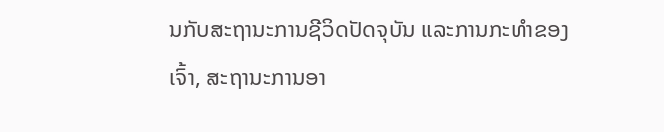ນກັບສະຖານະການຊີວິດປັດຈຸບັນ ແລະການກະທໍາຂອງເຈົ້າ, ສະຖານະການອາ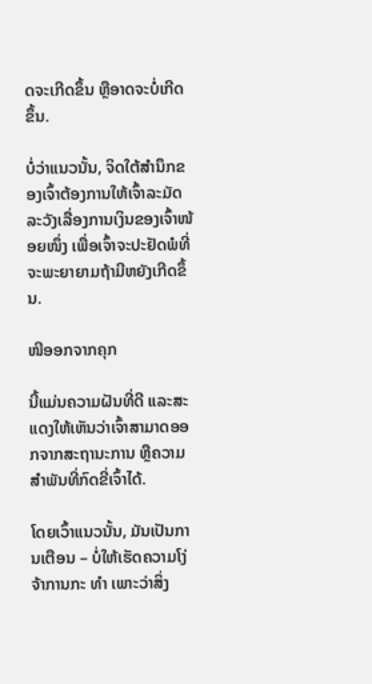ດຈະເກີດຂຶ້ນ ຫຼືອາດຈະບໍ່ເກີດຂຶ້ນ.

ບໍ່ວ່າແນວນັ້ນ, ຈິດໃຕ້ສຳນຶກຂອງເຈົ້າຕ້ອງການໃຫ້ເຈົ້າລະມັດລະວັງເລື່ອງການເງິນຂອງເຈົ້າໜ້ອຍໜຶ່ງ ເພື່ອເຈົ້າຈະປະຢັດພໍທີ່ຈະພະຍາຍາມຖ້າມີຫຍັງເກີດຂຶ້ນ.

ໜີອອກຈາກຄຸກ

ນີ້ແມ່ນຄວາມຝັນທີ່ດີ ແລະສະແດງໃຫ້ເຫັນວ່າເຈົ້າສາມາດອອກຈາກສະຖານະການ ຫຼືຄວາມສໍາພັນທີ່ກົດຂີ່ເຈົ້າໄດ້.

ໂດຍເວົ້າແນວນັ້ນ, ມັນເປັນການເຕືອນ – ບໍ່ໃຫ້ເຮັດຄວາມໂງ່ຈ້າການກະ ທຳ ເພາະວ່າສິ່ງ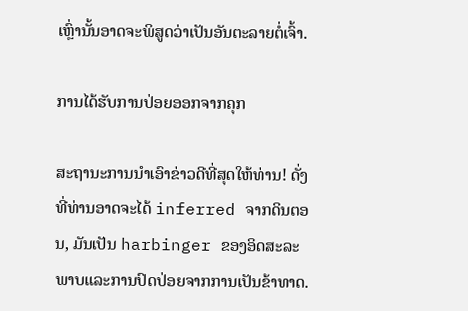ເຫຼົ່ານັ້ນອາດຈະພິສູດວ່າເປັນອັນຕະລາຍຕໍ່ເຈົ້າ.

ການໄດ້ຮັບການປ່ອຍອອກຈາກຄຸກ

ສະຖານະການນໍາເອົາຂ່າວດີທີ່ສຸດໃຫ້ທ່ານ! ດັ່ງທີ່ທ່ານອາດຈະໄດ້ inferred ຈາກດິນຕອນ, ມັນເປັນ harbinger ຂອງອິດສະລະພາບແລະການປົດປ່ອຍຈາກການເປັນຂ້າທາດ.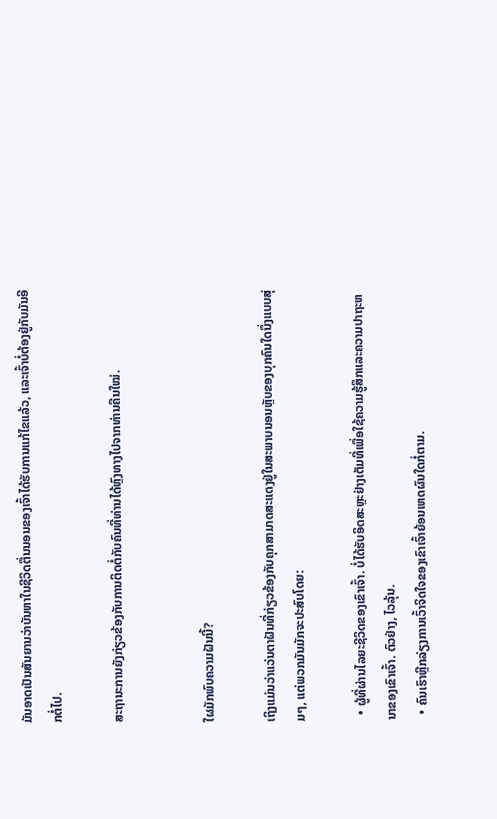ມັນອາດເປັນສັນຍານວ່າບັນຫາໃນຊີວິດຕື່ນນອນຂອງເຈົ້າໄດ້ຮັບການແກ້ໄຂແລ້ວ, ແລະເຈົ້າບໍ່ຕ້ອງຢູ່ກັບມັນອີກຕໍ່ໄປ.

ສະຖານະການຍັງກ່ຽວຂ້ອງກັບການຕິດຕໍ່ກັບຄົນທີ່ທ່ານໄດ້ຫຼົງທາງໄປຈາກທ່ານຄືນໃໝ່.


ໃຜມັກພົບຄວາມຝັນນີ້?

ເຖິງແມ່ນວ່າແວ່ນຕາຝັນທີ່ກ່ຽວຂ້ອງກັບຄຸກສາມາດສະແດງຢູ່ໃນສະພາບນອນຫຼັບຂອງບຸກຄົນໃດນຶ່ງແບບສຸ່ມໆ, ແຕ່ພວກມັນມັກຈະປະສົບໂດຍ:

  • ຜູ້ທີ່ຜ່ານໄລຍະຊີວິດຂອງເຂົາເຈົ້າ. ບໍ່ໄດ້ຮັບອິດສະຫຼະຢ່າງເຕັມທີ່ເພື່ອໃຊ້ຄວາມຮູ້ສຶກແລະຄວາມປາຖະຫນາຂອງເຂົາເຈົ້າ. ຕົວຢ່າງ, ໄວລຸ້ນ.
  • ຄົນເຮົາຫຼີກລ່ຽງການເວົ້າຈິດໃຈຂອງເຂົາເຈົ້າຍ້ອນເຫດຜົນໃດກໍ່ຕາມ.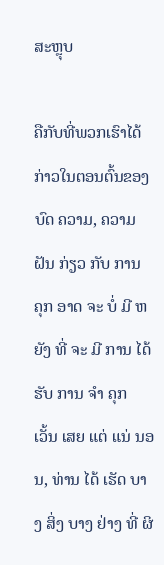ສະຫຼຸບ

ຄືກັບທີ່ພວກເຮົາໄດ້ກ່າວໃນຕອນຕົ້ນຂອງ ບົດ ຄວາມ, ຄວາມ ຝັນ ກ່ຽວ ກັບ ການ ຄຸກ ອາດ ຈະ ບໍ່ ມີ ຫຍັງ ທີ່ ຈະ ມີ ການ ໄດ້ ຮັບ ການ ຈໍາ ຄຸກ ເວັ້ນ ເສຍ ແຕ່ ແນ່ ນອນ, ທ່ານ ໄດ້ ເຮັດ ບາງ ສິ່ງ ບາງ ຢ່າງ ທີ່ ຜິ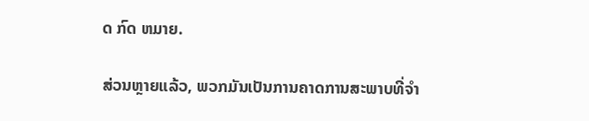ດ ກົດ ຫມາຍ.

ສ່ວນຫຼາຍແລ້ວ, ພວກມັນເປັນການຄາດການສະພາບທີ່ຈຳ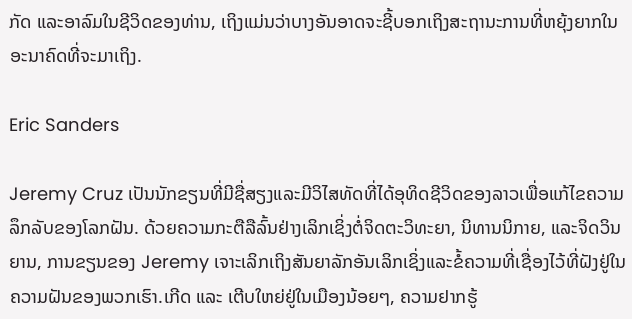ກັດ ແລະອາລົມໃນຊີວິດຂອງທ່ານ, ເຖິງແມ່ນວ່າບາງອັນອາດຈະຊີ້ບອກເຖິງສະຖານະການທີ່ຫຍຸ້ງຍາກໃນອະນາຄົດທີ່ຈະມາເຖິງ.

Eric Sanders

Jeremy Cruz ເປັນນັກຂຽນທີ່ມີຊື່ສຽງແລະມີວິໄສທັດທີ່ໄດ້ອຸທິດຊີວິດຂອງລາວເພື່ອແກ້ໄຂຄວາມລຶກລັບຂອງໂລກຝັນ. ດ້ວຍຄວາມກະຕືລືລົ້ນຢ່າງເລິກເຊິ່ງຕໍ່ຈິດຕະວິທະຍາ, ນິທານນິກາຍ, ແລະຈິດວິນຍານ, ການຂຽນຂອງ Jeremy ເຈາະເລິກເຖິງສັນຍາລັກອັນເລິກເຊິ່ງແລະຂໍ້ຄວາມທີ່ເຊື່ອງໄວ້ທີ່ຝັງຢູ່ໃນຄວາມຝັນຂອງພວກເຮົາ.ເກີດ ແລະ ເຕີບໃຫຍ່ຢູ່ໃນເມືອງນ້ອຍໆ, ຄວາມຢາກຮູ້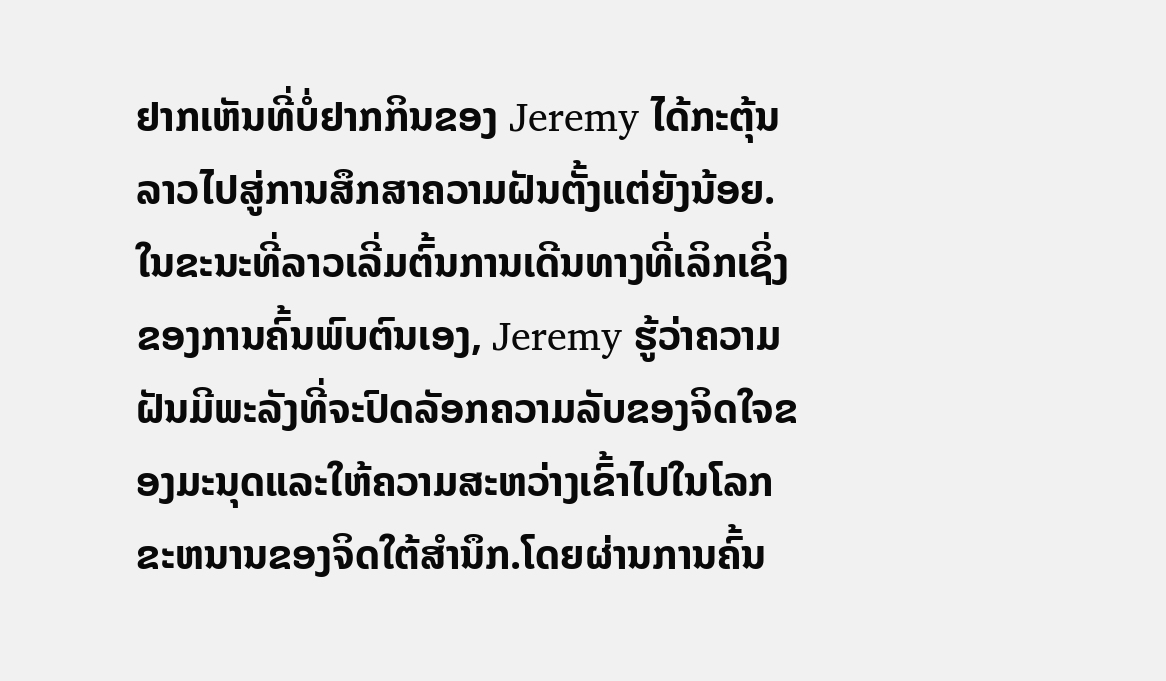ຢາກເຫັນທີ່ບໍ່ຢາກກິນຂອງ Jeremy ໄດ້ກະຕຸ້ນລາວໄປສູ່ການສຶກສາຄວາມຝັນຕັ້ງແຕ່ຍັງນ້ອຍ. ໃນຂະນະທີ່ລາວເລີ່ມຕົ້ນການເດີນທາງທີ່ເລິກເຊິ່ງຂອງການຄົ້ນພົບຕົນເອງ, Jeremy ຮູ້ວ່າຄວາມຝັນມີພະລັງທີ່ຈະປົດລັອກຄວາມລັບຂອງຈິດໃຈຂອງມະນຸດແລະໃຫ້ຄວາມສະຫວ່າງເຂົ້າໄປໃນໂລກຂະຫນານຂອງຈິດໃຕ້ສໍານຶກ.ໂດຍຜ່ານການຄົ້ນ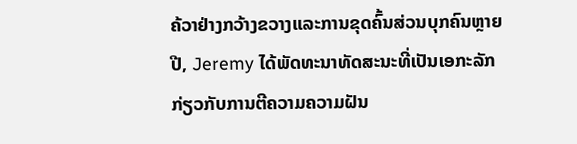ຄ້ວາຢ່າງກວ້າງຂວາງແລະການຂຸດຄົ້ນສ່ວນບຸກຄົນຫຼາຍປີ, Jeremy ໄດ້ພັດທະນາທັດສະນະທີ່ເປັນເອກະລັກກ່ຽວກັບການຕີຄວາມຄວາມຝັນ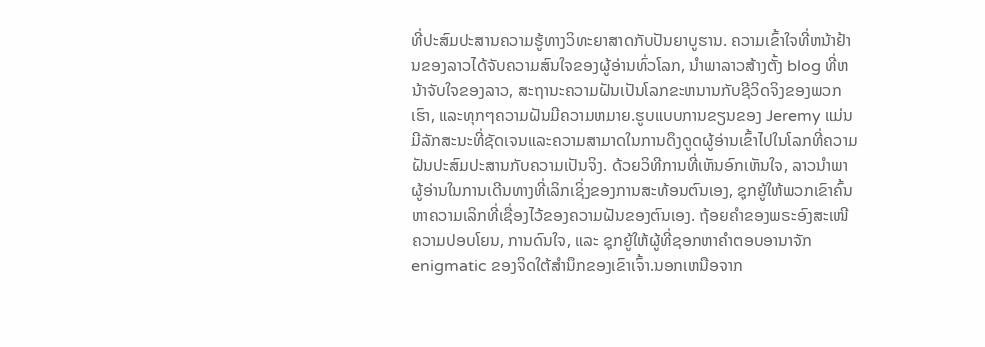ທີ່ປະສົມປະສານຄວາມຮູ້ທາງວິທະຍາສາດກັບປັນຍາບູຮານ. ຄວາມເຂົ້າໃຈທີ່ຫນ້າຢ້ານຂອງລາວໄດ້ຈັບຄວາມສົນໃຈຂອງຜູ້ອ່ານທົ່ວໂລກ, ນໍາພາລາວສ້າງຕັ້ງ blog ທີ່ຫນ້າຈັບໃຈຂອງລາວ, ສະຖານະຄວາມຝັນເປັນໂລກຂະຫນານກັບຊີວິດຈິງຂອງພວກເຮົາ, ແລະທຸກໆຄວາມຝັນມີຄວາມຫມາຍ.ຮູບແບບການຂຽນຂອງ Jeremy ແມ່ນມີລັກສະນະທີ່ຊັດເຈນແລະຄວາມສາມາດໃນການດຶງດູດຜູ້ອ່ານເຂົ້າໄປໃນໂລກທີ່ຄວາມຝັນປະສົມປະສານກັບຄວາມເປັນຈິງ. ດ້ວຍວິທີການທີ່ເຫັນອົກເຫັນໃຈ, ລາວນໍາພາຜູ້ອ່ານໃນການເດີນທາງທີ່ເລິກເຊິ່ງຂອງການສະທ້ອນຕົນເອງ, ຊຸກຍູ້ໃຫ້ພວກເຂົາຄົ້ນຫາຄວາມເລິກທີ່ເຊື່ອງໄວ້ຂອງຄວາມຝັນຂອງຕົນເອງ. ຖ້ອຍຄຳຂອງພຣະອົງສະເໜີຄວາມປອບໂຍນ, ການດົນໃຈ, ແລະ ຊຸກຍູ້ໃຫ້ຜູ້ທີ່ຊອກຫາຄຳຕອບອານາຈັກ enigmatic ຂອງຈິດໃຕ້ສໍານຶກຂອງເຂົາເຈົ້າ.ນອກເຫນືອຈາກ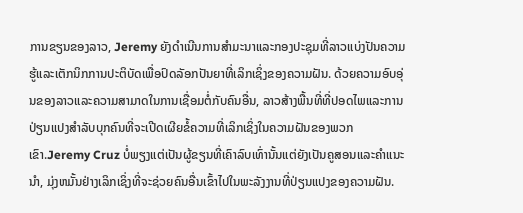ການຂຽນຂອງລາວ, Jeremy ຍັງດໍາເນີນການສໍາມະນາແລະກອງປະຊຸມທີ່ລາວແບ່ງປັນຄວາມຮູ້ແລະເຕັກນິກການປະຕິບັດເພື່ອປົດລັອກປັນຍາທີ່ເລິກເຊິ່ງຂອງຄວາມຝັນ. ດ້ວຍຄວາມອົບອຸ່ນຂອງລາວແລະຄວາມສາມາດໃນການເຊື່ອມຕໍ່ກັບຄົນອື່ນ, ລາວສ້າງພື້ນທີ່ທີ່ປອດໄພແລະການປ່ຽນແປງສໍາລັບບຸກຄົນທີ່ຈະເປີດເຜີຍຂໍ້ຄວາມທີ່ເລິກເຊິ່ງໃນຄວາມຝັນຂອງພວກເຂົາ.Jeremy Cruz ບໍ່ພຽງແຕ່ເປັນຜູ້ຂຽນທີ່ເຄົາລົບເທົ່ານັ້ນແຕ່ຍັງເປັນຄູສອນແລະຄໍາແນະນໍາ, ມຸ່ງຫມັ້ນຢ່າງເລິກເຊິ່ງທີ່ຈະຊ່ວຍຄົນອື່ນເຂົ້າໄປໃນພະລັງງານທີ່ປ່ຽນແປງຂອງຄວາມຝັນ.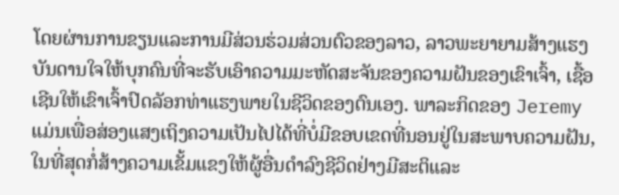ໂດຍຜ່ານການຂຽນແລະການມີສ່ວນຮ່ວມສ່ວນຕົວຂອງລາວ, ລາວພະຍາຍາມສ້າງແຮງບັນດານໃຈໃຫ້ບຸກຄົນທີ່ຈະຮັບເອົາຄວາມມະຫັດສະຈັນຂອງຄວາມຝັນຂອງເຂົາເຈົ້າ, ເຊື້ອເຊີນໃຫ້ເຂົາເຈົ້າປົດລັອກທ່າແຮງພາຍໃນຊີວິດຂອງຕົນເອງ. ພາລະກິດຂອງ Jeremy ແມ່ນເພື່ອສ່ອງແສງເຖິງຄວາມເປັນໄປໄດ້ທີ່ບໍ່ມີຂອບເຂດທີ່ນອນຢູ່ໃນສະພາບຄວາມຝັນ, ໃນທີ່ສຸດກໍ່ສ້າງຄວາມເຂັ້ມແຂງໃຫ້ຜູ້ອື່ນດໍາລົງຊີວິດຢ່າງມີສະຕິແລະ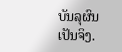ບັນລຸຜົນເປັນຈິງ.